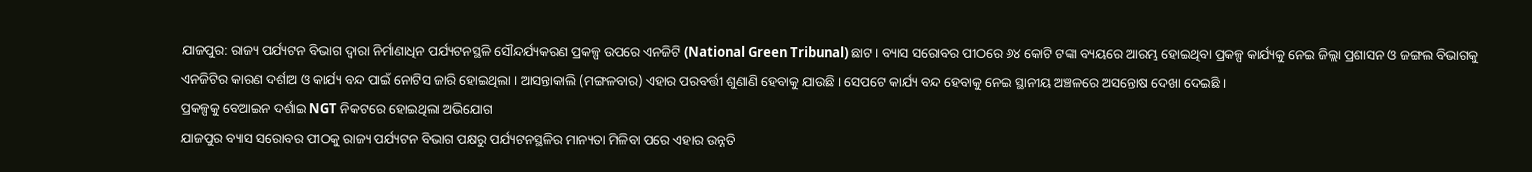ଯାଜପୁର: ରାଜ୍ୟ ପର୍ଯ୍ୟଟନ ବିଭାଗ ଦ୍ବାରା ନିର୍ମାଣାଧିନ ପର୍ଯ୍ୟଟନସ୍ଥଳି ସୌନ୍ଦର୍ଯ୍ୟକରଣ ପ୍ରକଳ୍ପ ଉପରେ ଏନଜିଟି (National Green Tribunal) ଛାଟ । ବ୍ୟାସ ସରୋବର ପୀଠରେ ୬୪ କୋଟି ଟଙ୍କା ବ୍ୟୟରେ ଆରମ୍ଭ ହୋଇଥିବା ପ୍ରକଳ୍ପ କାର୍ଯ୍ୟକୁ ନେଇ ଜିଲ୍ଲା ପ୍ରଶାସନ ଓ ଜଙ୍ଗଲ ବିଭାଗକୁ ଏନଜିଟିର କାରଣ ଦର୍ଶାଅ ଓ କାର୍ଯ୍ୟ ବନ୍ଦ ପାଇଁ ନୋଟିସ ଜାରି ହୋଇଥିଲା । ଆସନ୍ତାକାଲି (ମଙ୍ଗଳବାର) ଏହାର ପରବର୍ତ୍ତୀ ଶୁଣାଣି ହେବାକୁ ଯାଉଛି । ସେପଟେ କାର୍ଯ୍ୟ ବନ୍ଦ ହେବାକୁ ନେଇ ସ୍ଥାନୀୟ ଅଞ୍ଚଳରେ ଅସନ୍ତୋଷ ଦେଖା ଦେଇଛି ।
ପ୍ରକଳ୍ପକୁ ବେଆଇନ ଦର୍ଶାଇ NGT ନିକଟରେ ହୋଇଥିଲା ଅଭିଯୋଗ
ଯାଜପୁର ବ୍ୟାସ ସରୋବର ପୀଠକୁ ରାଜ୍ୟ ପର୍ଯ୍ୟଟନ ବିଭାଗ ପକ୍ଷରୁ ପର୍ଯ୍ୟଟନସ୍ଥଳିର ମାନ୍ୟତା ମିଳିବା ପରେ ଏହାର ଉନ୍ନତି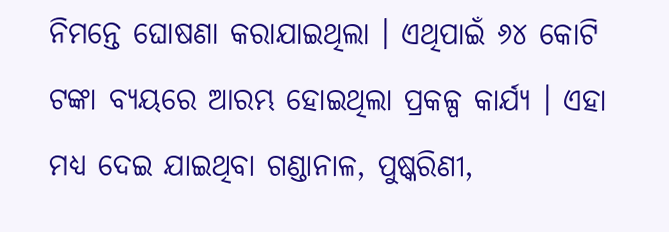ନିମନ୍ତେ ଘୋଷଣା କରାଯାଇଥିଲା । ଏଥିପାଇଁ ୬୪ କୋଟି ଟଙ୍କା ବ୍ୟୟରେ ଆରମ୍ଭ ହୋଇଥିଲା ପ୍ରକଳ୍ପ କାର୍ଯ୍ୟ । ଏହା ମଧ୍ୟ ଦେଇ ଯାଇଥିବା ଗଣ୍ଡାନାଳ, ପୁଷ୍କରିଣୀ,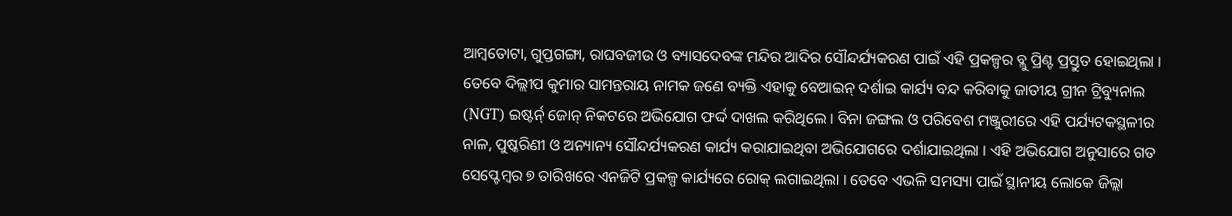ଆମ୍ବତୋଟା, ଗୁପ୍ତଗଙ୍ଗା, ରାଘବଜୀଉ ଓ ବ୍ୟାସଦେବଙ୍କ ମନ୍ଦିର ଆଦିର ସୌନ୍ଦର୍ଯ୍ୟକରଣ ପାଇଁ ଏହି ପ୍ରକଳ୍ପର ବ୍ଲୁ ପ୍ରିଣ୍ଟ ପ୍ରସ୍ତୁତ ହୋଇଥିଲା । ତେବେ ଦିଲ୍ଲୀପ କୁମାର ସାମନ୍ତରାୟ ନାମକ ଜଣେ ବ୍ୟକ୍ତି ଏହାକୁ ବେଆଇନ୍ ଦର୍ଶାଇ କାର୍ଯ୍ୟ ବନ୍ଦ କରିବାକୁ ଜାତୀୟ ଗ୍ରୀନ ଟ୍ରିବ୍ୟୁନାଲ (NGT) ଇଷ୍ଟର୍ନ୍ ଜୋନ୍ ନିକଟରେ ଅଭିଯୋଗ ଫର୍ଦ୍ଦ ଦାଖଲ କରିଥିଲେ । ବିନା ଜଙ୍ଗଲ ଓ ପରିବେଶ ମଞ୍ଜୁରୀରେ ଏହି ପର୍ଯ୍ୟଟକସ୍ଥଳୀର ନାଳ, ପୁଷ୍କରିଣୀ ଓ ଅନ୍ୟାନ୍ୟ ସୌନ୍ଦର୍ଯ୍ୟକରଣ କାର୍ଯ୍ୟ କରାଯାଇଥିବା ଅଭିଯୋଗରେ ଦର୍ଶାଯାଇଥିଲା । ଏହି ଅଭିଯୋଗ ଅନୁସାରେ ଗତ ସେପ୍ଟେମ୍ବର ୭ ତାରିଖରେ ଏନଜିଟି ପ୍ରକଳ୍ପ କାର୍ଯ୍ୟରେ ରୋକ୍ ଲଗାଇଥିଲା । ତେବେ ଏଭଳି ସମସ୍ୟା ପାଇଁ ସ୍ଥାନୀୟ ଲୋକେ ଜିଲ୍ଲା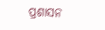ପ୍ରଶାସନ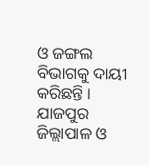ଓ ଜଙ୍ଗଲ ବିଭାଗକୁ ଦାୟୀ କରିଛନ୍ତି ।
ଯାଜପୁର ଜିଲ୍ଲାପାଳ ଓ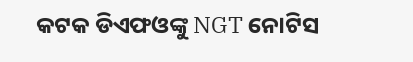କଟକ ଡିଏଫଓଙ୍କୁ NGT ନୋଟିସ